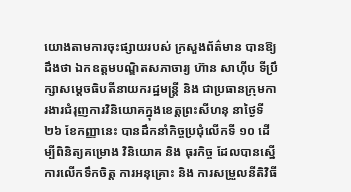យោងតាមការចុះផ្សាយរបស់ ក្រសួងព័ត៌មាន បានឱ្យដឹងថា ឯកឧត្តមបណ្ឌិតសភាចារ្យ ហ៊ាន សាហ៊ីប ទីប្រឹក្សាសម្តេចធិបតីនាយករដ្ឋមន្រ្តី និង ជាប្រធានក្រុមការងារជំរុញការវិនិយោគក្នុងខេត្តព្រះសីហនុ នាថ្ងៃទី២៦ ខែកញ្ញានេះ បានដឹកនាំកិច្ចប្រជុំលើកទី ១០ ដើម្បីពិនិត្យគម្រោង វិនិយោគ និង ធុរកិច្ច ដែលបានស្នើការលើកទឹកចិត្ត ការអនុគ្រោះ និង ការសម្រួលនីតិវិធី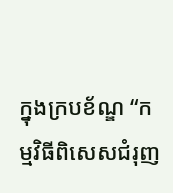ក្នុងក្របខ័ណ្ឌ “កម្មវិធីពិសេសជំរុញ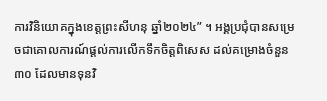ការវិនិយោគក្នុងខេត្តព្រះសីហនុ ឆ្នាំ២០២៤” ។ អង្គប្រជុំបានសម្រេចជាគោលការណ៍ផ្តល់ការលើកទឹកចិត្តពិសេស ដល់គម្រោងចំនួន ៣០ ដែលមានទុនវិ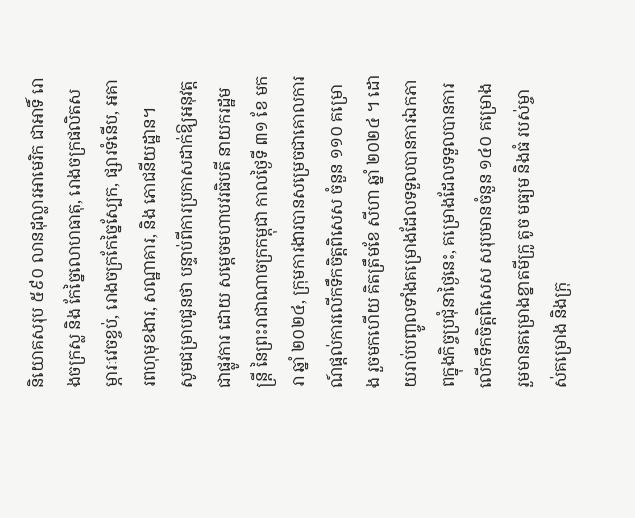និយោគសរុប ៥៩០ លានដុល្លារអាមេរិក ជាអាទិ៍ រោងចក្រស្ល និង កែច្នៃលោហធាតុ, រោងចក្រផលិតសម្ភារៈវេចខ្ចប់, រោងចក្រកែច្នៃស្បែក, ផ្សារទំនើប, អគារពហុមុខងារ, សណ្ឋាគារ, និង ភោជនីយដ្ឋាន។
សូមជម្រាបជូនថា បន្ទាប់ពីការប្រកាសដាក់ឱ្យអនុវត្តជាផ្លូវការ ដោយ សម្តេចមហាបវរធិបតី នាយករដ្ឋមន្ត្រី នៃព្រះរាជាណាចក្រកម្ពុជា កាលថ្ងៃទី ៣១ ខែ មករា ឆ្នាំ ២០២៤, ក្រុមការងារបានសម្រេចជាគោលការណ៍ផ្តល់ការលើកទឹកចិត្តពិសេស ចំនួន ១១០ គម្រោង រួចមកហើយ គិតត្រឹមខែ សីហា ឆ្នាំ ២០២៤ ។ ដោយរាប់បញ្ចូលទាំងគម្រោងដែលទទួលបានការឯកភាពក្នុងកិច្ចប្រជុំនាថ្ងៃនេះ, គម្រោងដែលទទួលបានការលើកទឹកចិត្តពិសេស សរុបមានចំនួន ១៤០ គម្រោង រួមមានគម្រោងខ្នាតមីក្រូ តូច មធ្យម និងធំ របស់ម្ចាស់គម្រោង និងក្រុ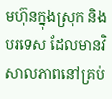មហ៊ុនក្នុងស្រុក និង បរទេស ដែលមានវិសាលភាពនៅគ្រប់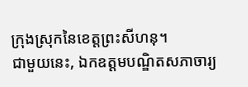ក្រុងស្រុកនៃខេត្តព្រះសីហនុ។
ជាមួយនេះ, ឯកឧត្តមបណ្ឌិតសភាចារ្យ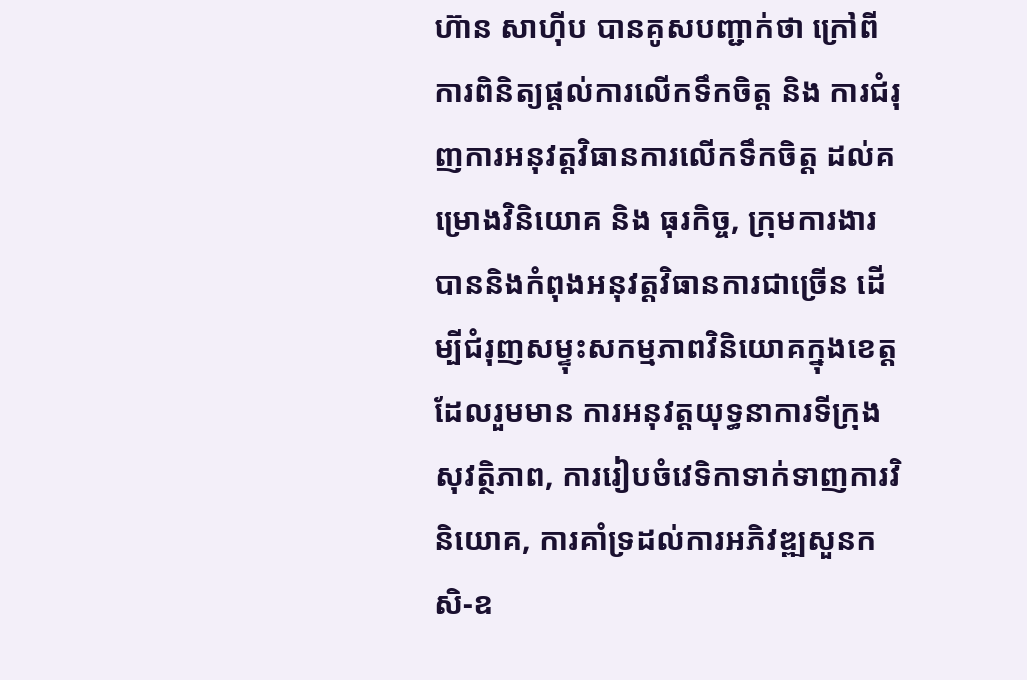ហ៊ាន សាហ៊ីប បានគូសបញ្ជាក់ថា ក្រៅពីការពិនិត្យផ្តល់ការលើកទឹកចិត្ត និង ការជំរុញការអនុវត្តវិធានការលើកទឹកចិត្ត ដល់គម្រោងវិនិយោគ និង ធុរកិច្ច, ក្រុមការងារបាននិងកំពុងអនុវត្តវិធានការជាច្រើន ដើម្បីជំរុញសម្ទុះសកម្មភាពវិនិយោគក្នុងខេត្ត ដែលរួមមាន ការអនុវត្តយុទ្ធនាការទីក្រុងសុវត្ថិភាព, ការរៀបចំវេទិកាទាក់ទាញការវិនិយោគ, ការគាំទ្រដល់ការអភិវឌ្ឍសួនកសិ-ឧ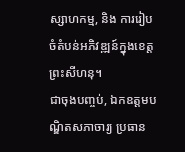ស្សាហកម្ម, និង ការរៀបចំតំបន់អភិវឌ្ឍន៍ក្នុងខេត្តព្រះសីហនុ។
ជាចុងបញ្ចប់, ឯកឧត្តមបណ្ឌិតសភាចារ្យ ប្រធាន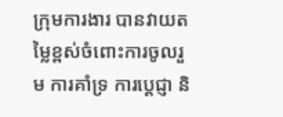ក្រុមការងារ បានវាយតម្លៃខ្ពស់ចំពោះការចូលរួម ការគាំទ្រ ការប្តេជ្ញា និ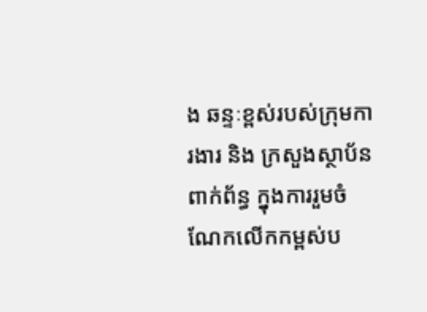ង ឆន្ទៈខ្ពស់របស់ក្រុមការងារ និង ក្រសួងស្ថាប័នពាក់ព័ន្ធ ក្នុងការរួមចំណែកលើកកម្ពស់ប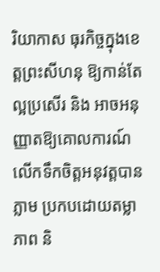រិយាកាស ធុរកិច្ចក្នុងខេត្តព្រះសីហនុ ឱ្យកាន់តែល្អប្រសើរ និង អាចអនុញ្ញាតឱ្យគោលការណ៍លើកទឹកចិត្តអនុវត្តបានភ្លាម ប្រកបដោយតម្លាភាព និ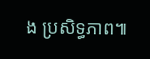ង ប្រសិទ្ធភាព៕